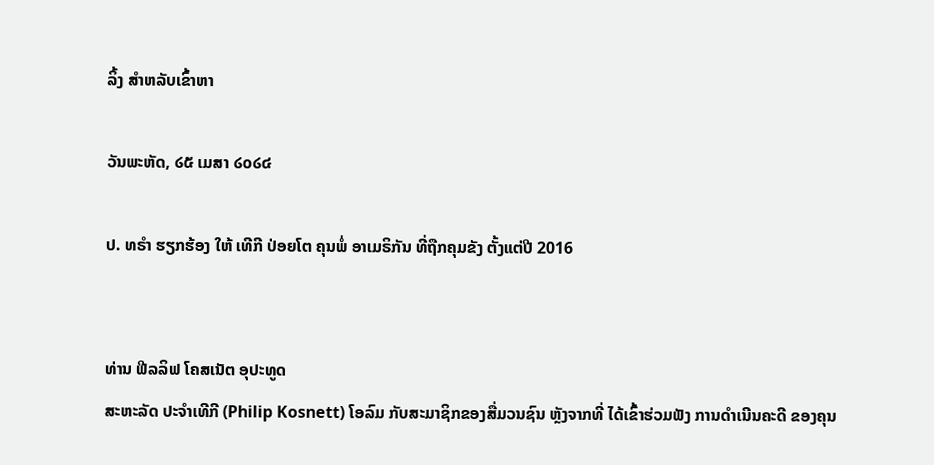ລິ້ງ ສຳຫລັບເຂົ້າຫາ

ວັນພະຫັດ, ໒໕ ເມສາ ໒໐໒໔

ປ. ທຣຳ ຮຽກຮ້ອງ ໃຫ້ ເທີກີ ປ່ອຍໂຕ ຄຸນພໍ່ ອາເມຣິກັນ ທີ່ຖືກຄຸມຂັງ ຕັ້ງແຕ່ປີ 2016


ທ່ານ ຟີລລິຟ ໂຄສເນັຕ ອຸປະທູດ
ສະຫະລັດ ປະຈຳເທີກີ (Philip Kosnett) ໂອລົມ ກັບສະມາຊິກຂອງສື່ມວນຊົນ ຫຼັງຈາກທີ່ ໄດ້ເຂົ້າຮ່ວມຟັງ ການດຳເນີນຄະດີ ຂອງຄຸນ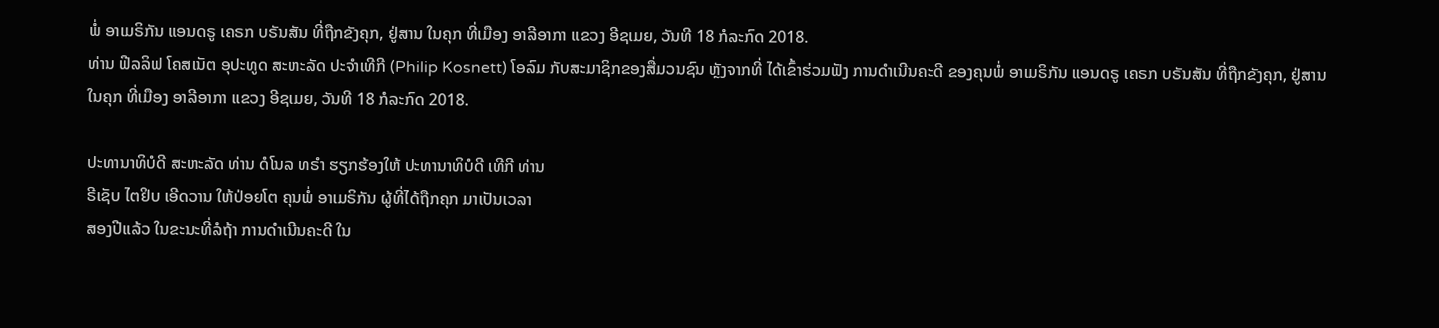ພໍ່ ອາເມຣິກັນ ແອນດຣູ ເຄຣກ ບຣັນສັນ ທີ່ຖືກຂັງຄຸກ, ຢູ່ສານ ໃນຄຸກ ທີ່ເມືອງ ອາລີອາກາ ແຂວງ ອີຊເມຍ, ວັນທີ 18 ກໍລະກົດ 2018.
ທ່ານ ຟີລລິຟ ໂຄສເນັຕ ອຸປະທູດ ສະຫະລັດ ປະຈຳເທີກີ (Philip Kosnett) ໂອລົມ ກັບສະມາຊິກຂອງສື່ມວນຊົນ ຫຼັງຈາກທີ່ ໄດ້ເຂົ້າຮ່ວມຟັງ ການດຳເນີນຄະດີ ຂອງຄຸນພໍ່ ອາເມຣິກັນ ແອນດຣູ ເຄຣກ ບຣັນສັນ ທີ່ຖືກຂັງຄຸກ, ຢູ່ສານ ໃນຄຸກ ທີ່ເມືອງ ອາລີອາກາ ແຂວງ ອີຊເມຍ, ວັນທີ 18 ກໍລະກົດ 2018.

ປະທານາທິບໍດີ ສະຫະລັດ ທ່ານ ດໍໂນລ ທຣຳ ຮຽກຮ້ອງໃຫ້ ປະທານາທິບໍດີ ເທີກີ ທ່ານ
ຣີເຊັບ ໄຕຢິບ ເອີດວານ ໃຫ້ປ່ອຍໂຕ ຄຸນພໍ່ ອາເມຣິກັນ ຜູ້ທີ່ໄດ້ຖືກຄຸກ ມາເປັນເວລາ
ສອງປີແລ້ວ ໃນຂະນະທີ່ລໍຖ້າ ການດຳເນີນຄະດີ ໃນ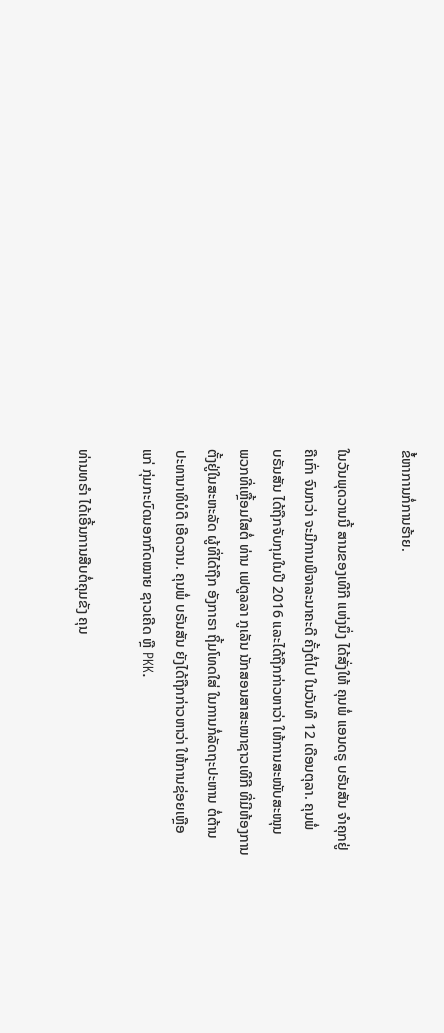ຂໍ້ຫາການກໍ່ການຮ້າຍ.

ໃນວັນພຸດວານນີ້ ສານຂອງເທີກີ ແຫ່ງນຶ່ງ ໄດ້ສັ່ງໃຫ້ ຄຸນພໍ່ ແອນດຣູ ບຣັນສັນ ຈຳຄຸກຢູ່
ຄືເກົ່າ ຈົນກວ່າ ຈະມີການພິຈາລະນາຄະດີ ຄັ້ງຕໍ່ໄປ ໃນວັນທີ 12 ເດືອນຕຸລາ. ຄຸນພໍ່
ບຣັນສັນ ໄດ້ຖືກຈັບກຸມໃນປີ 2016 ແລະໄດ້ຖືກກ່າວຫາວ່າ ໃຫ້ການສະໜັບສະໜຸນ
ພວກທີ່ເຫຼື້ອມໃສຕໍ່ ທ່ານ ເຟຕູລລາ ກູເລັນ ນັກສອນສາສະໜາຊາວເທີກີ ທີ່ມີຫ້ອງການ
ຕັ້ງຢູ່ໃນສະຫະລັດ ຜູ້ທີ່ໄດ້ຖືກ ອັງກາຣາ ຖິ້ມໂທດໃສ່ ໃນການກໍ່ລັດຖະປະຫານ ຕໍ່ຕ້ານ
ປະທານາທິບໍດີ ເອີດວານ. ຄຸນພໍ່ ບຣັນສັນ ຍັງໄດ້ຖືກກ່າວຫາວ່າ ໃຫ້ການຊ່ອຍເຫຼືອ
ແກ່ ກຸ່ມກະບົດນອກກົດໝາຍ ຊາວເຄີດ ຫຼື PKK.

ທ່ານທຣຳ ໄດ້ເອີ້ນການສືບຕໍ່ຄຸມຂັງ ຄຸນ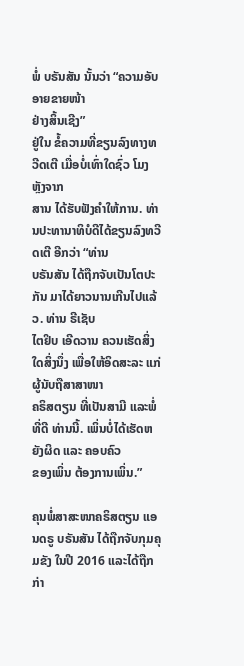ພໍ່ ບຣັນສັນ ນັ້ນວ່າ “ຄວາມອັບອາຍຂາຍໜ້າ
ຢ່າງສິ້ນເຊີງ”
ຢູ່ໃນ ຂໍ້ຄວາມທີ່ຂຽນລົງທາງທວີດເຕີ ເມື່ອບໍ່ເທົ່າໃດຊົ່ວ ໂມງ ຫຼັງຈາກ
ສານ ໄດ້ຮັບຟັງຄຳໃຫ້ການ. ທ່ານປະທານາທິບໍດີໄດ້ຂຽນລົງທວີດເຕີ ອີກວ່າ “ທ່ານ
ບຣັນສັນ ໄດ້ຖືກຈັບເປັນໂຕປະກັນ ມາໄດ້ຍາວນານເກີນໄປແລ້ວ. ທ່ານ ຣີເຊັບ
ໄຕຢິບ ເອີດວານ ຄວນເຮັດສິ່ງໃດສິ່ງນຶ່ງ ເພື່ອໃຫ້ອິດສະລະ ແກ່ຜູ້ນັບຖືສາສາໜາ
ຄຣິສຕຽນ ທີ່ເປັນສາມີ ແລະພໍ່ ທີ່ດີ ທ່ານນີ້. ເພິ່ນບໍ່ໄດ້ເຮັດຫຍັງຜິດ ແລະ ຄອບຄົວ
ຂອງເພິ່ນ ຕ້ອງການເພິ່ນ.”

ຄຸນພໍ່ສາສະໜາຄຣິສຕຽນ ແອນດຣູ ບຣັນສັນ ໄດ້ຖືກຈັບກຸມຄຸມຂັງ ໃນປີ 2016 ແລະໄດ້ຖືກກ່າ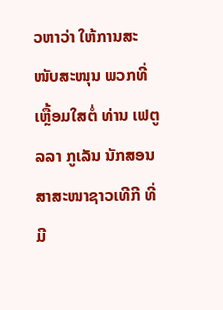ວຫາວ່າ ໃຫ້ການສະໜັບສະໜຸນ ພວກທີ່ເຫຼື້ອມໃສຕໍ່ ທ່ານ ເຟຕູລລາ ກູເລັນ ນັກສອນສາສະໜາຊາວເທີກີ ທີ່ມີ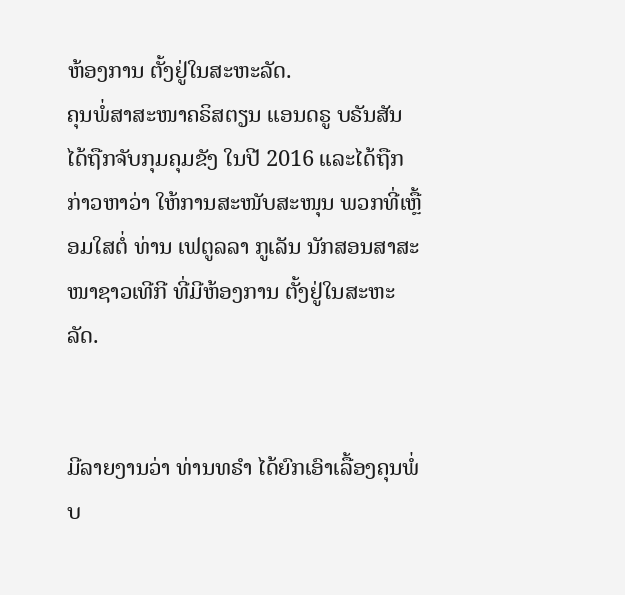ຫ້ອງການ ຕັ້ງຢູ່ໃນສະຫະລັດ.
ຄຸນພໍ່ສາສະໜາຄຣິສຕຽນ ແອນດຣູ ບຣັນສັນ ໄດ້ຖືກຈັບກຸມຄຸມຂັງ ໃນປີ 2016 ແລະໄດ້ຖືກກ່າວຫາວ່າ ໃຫ້ການສະໜັບສະໜຸນ ພວກທີ່ເຫຼື້ອມໃສຕໍ່ ທ່ານ ເຟຕູລລາ ກູເລັນ ນັກສອນສາສະໜາຊາວເທີກີ ທີ່ມີຫ້ອງການ ຕັ້ງຢູ່ໃນສະຫະລັດ.


ມີລາຍງານວ່າ ທ່ານທຣຳ ໄດ້ຍົກເອົາເລື້ອງຄຸນພໍ່ບ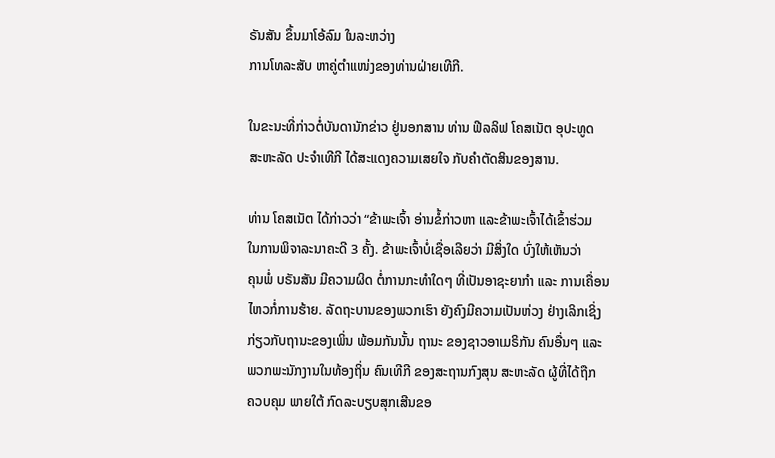ຣັນສັນ ຂຶ້ນມາໂອ້ລົມ ໃນລະຫວ່າງ
ການໂທລະສັບ ຫາຄູ່ຕຳແໜ່ງຂອງທ່ານຝ່າຍເທີກີ.

ໃນຂະນະທີ່ກ່າວຕໍ່ບັນດານັກຂ່າວ ຢູ່ນອກສານ ທ່ານ ຟີລລິຟ ໂຄສເນັຕ ອຸປະທູດ
ສະຫະລັດ ປະຈຳເທີກີ ໄດ້ສະແດງຄວາມເສຍໃຈ ກັບຄຳຕັດສິນຂອງສານ.

ທ່ານ ໂຄສເນັຕ ໄດ້ກ່າວວ່າ “ຂ້າພະເຈົ້າ ອ່ານຂໍ້ກ່າວຫາ ແລະຂ້າພະເຈົ້າໄດ້ເຂົ້າຮ່ວມ
ໃນການພິຈາລະນາຄະດີ 3 ຄັ້ງ. ຂ້າພະເຈົ້າບໍ່ເຊື່ອເລີຍວ່າ ມີສິ່ງໃດ ບົ່ງໃຫ້ເຫັນວ່າ
ຄຸນພໍ່ ບຣັນສັນ ມີຄວາມຜິດ ຕໍ່ການກະທຳໃດໆ ທີ່ເປັນອາຊະຍາກຳ ແລະ ການເຄື່ອນ
ໄຫວກໍ່ການຮ້າຍ. ລັດຖະບານຂອງພວກເຮົາ ຍັງຄົງມີຄວາມເປັນຫ່ວງ ຢ່າງເລິກເຊິ່ງ
ກ່ຽວກັບຖານະຂອງເພິ່ນ ພ້ອມກັນນັ້ນ ຖານະ ຂອງຊາວອາເມຣິກັນ ຄົນອື່ນໆ ແລະ
ພວກພະນັກງານໃນທ້ອງຖິ່ນ ຄົນເທີກີ ຂອງສະຖານກົງສຸນ ສະຫະລັດ ຜູ້ທີ່ໄດ້ຖືກ
ຄວບຄຸມ ພາຍໃຕ້ ກົດລະບຽບສຸກເສີນຂອ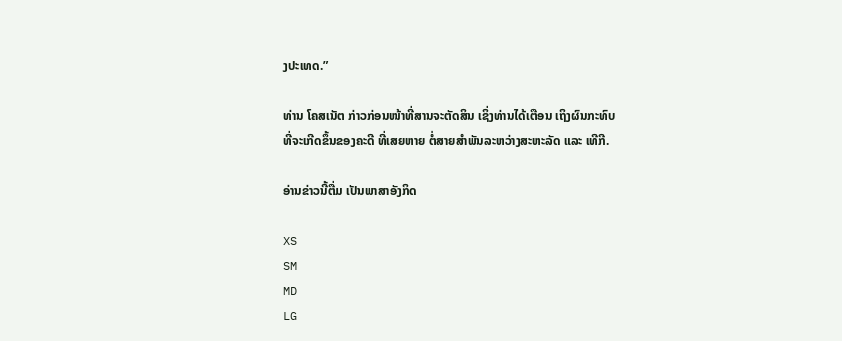ງປະເທດ.”

ທ່ານ ໂຄສເນັຕ ກ່າວກ່ອນໜ້າທີ່ສານຈະຕັດສິນ ເຊິ່ງທ່ານໄດ້ເຕືອນ ເຖິງຜົນກະທົບ
ທີ່ຈະເກີດຂຶ້ນຂອງຄະດີ ທີ່ເສຍຫາຍ ຕໍ່ສາຍສຳພັນລະຫວ່າງສະຫະລັດ ແລະ ເທີກີ.

ອ່ານຂ່າວນີ້ຕື່ມ ເປັນພາສາອັງກິດ

XS
SM
MD
LG